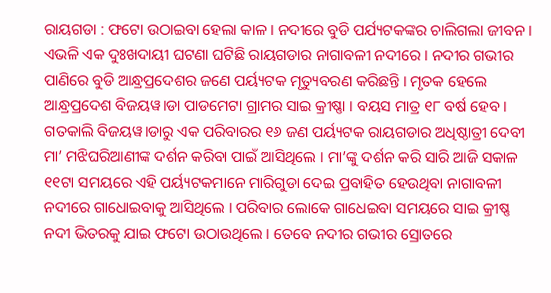ରାୟଗଡା : ଫଟୋ ଉଠାଇବା ହେଲା କାଳ । ନଦୀରେ ବୁଡି ପର୍ଯ୍ୟଟକଙ୍କର ଚାଲିଗଲା ଜୀବନ । ଏଭଳି ଏକ ଦୁଃଖଦାୟୀ ଘଟଣା ଘଟିଛି ରାୟଗଡାର ନାଗାବଳୀ ନଦୀରେ । ନଦୀର ଗଭୀର ପାଣିରେ ବୁଡି ଆନ୍ଧ୍ରପ୍ରଦେଶର ଜଣେ ପର୍ୟ୍ୟଟକ ମୃତ୍ୟୁବରଣ କରିଛନ୍ତି । ମୃତକ ହେଲେ ଆନ୍ଧ୍ରପ୍ରଦେଶ ବିଜୟୱ।ଡା ପାଡମେଟା ଗ୍ରାମର ସାଇ କ୍ରୀଷ୍ଣା । ବୟସ ମାତ୍ର ୧୮ ବର୍ଷ ହେବ । ଗତକାଲି ବିଜୟୱ।ଡାରୁ ଏକ ପରିବାରର ୧୬ ଜଣ ପର୍ୟ୍ୟଟକ ରାୟଗଡାର ଅଧିଷ୍ଠାତ୍ରୀ ଦେବୀ ମା’ ମଝିଘରିଆଣୀଙ୍କ ଦର୍ଶନ କରିବା ପାଇଁ ଆସିଥିଲେ । ମା’ଙ୍କୁ ଦର୍ଶନ କରି ସାରି ଆଜି ସକାଳ ୧୧ଟା ସମୟରେ ଏହି ପର୍ୟ୍ୟଟକମାନେ ମାରିଗୁଡା ଦେଇ ପ୍ରବାହିତ ହେଉଥିବା ନାଗାବଳୀ ନଦୀରେ ଗାଧୋଇବାକୁ ଆସିଥିଲେ । ପରିବାର ଲୋକେ ଗାଧେଇବା ସମୟରେ ସାଇ କ୍ରୀଷ୍ଣ ନଦୀ ଭିତରକୁ ଯାଇ ଫଟୋ ଉଠାଉଥିଲେ । ତେବେ ନଦୀର ଗଭୀର ସ୍ରୋତରେ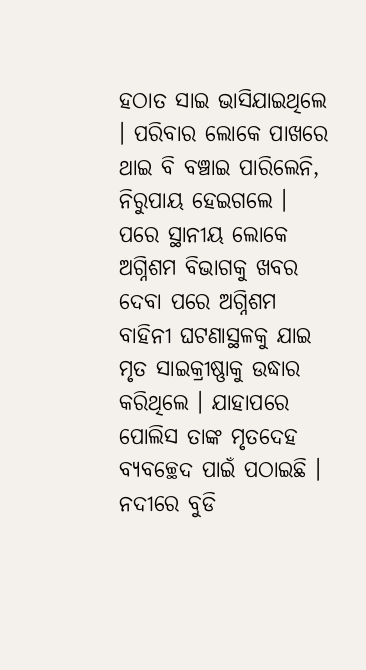ହଠାତ ସାଇ ଭାସିଯାଇଥିଲେ । ପରିବାର ଲୋକେ ପାଖରେ ଥାଇ ବି ବଞ୍ଚାଇ ପାରିଲେନି, ନିରୁପାୟ ହେଇଗଲେ । ପରେ ସ୍ଥାନୀୟ ଲୋକେ ଅଗ୍ନିଶମ ବିଭାଗକୁ ଖବର ଦେବା ପରେ ଅଗ୍ନିଶମ ବାହିନୀ ଘଟଣାସ୍ଥଳକୁ ଯାଇ ମୃତ ସାଇକ୍ରୀଷ୍ଣାକୁ ଉଦ୍ଧାର କରିଥିଲେ । ଯାହାପରେ ପୋଲିସ ତାଙ୍କ ମୃତଦେହ ବ୍ୟବଚ୍ଛେଦ ପାଇଁ ପଠାଇଛି ।
ନଦୀରେ ବୁଡି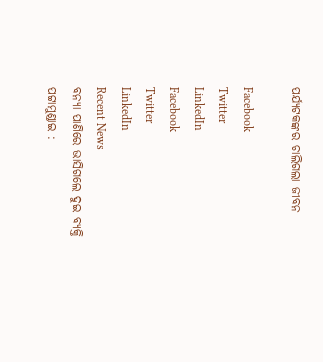ପର୍ଯ୍ୟଟକଙ୍କର ଚାଲିଗଲା ଜୀବନ

Facebook
Twitter
LinkedIn
Facebook
Twitter
LinkedIn
Recent News
ବନ୍ୟା ପାଣିରେ ଭାସିଗଲେ ଦୁଇ ବ୍ୟକ୍ତି
ପଟ୍ଟାମୁଣ୍ଡାଇ :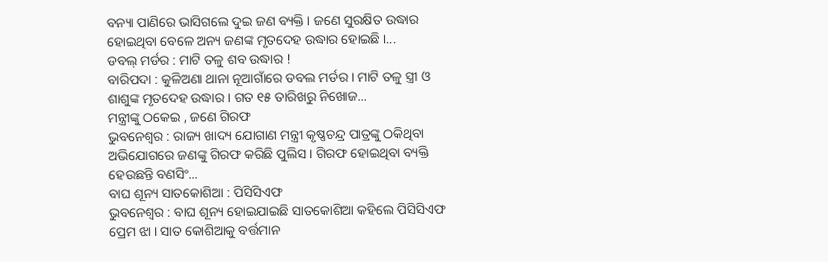ବନ୍ୟା ପାଣିରେ ଭାସିଗଲେ ଦୁଇ ଜଣ ବ୍ୟକ୍ତି । ଜଣେ ସୁରକ୍ଷିତ ଉଦ୍ଧାର ହୋଇଥିବା ବେଳେ ଅନ୍ୟ ଜଣଙ୍କ ମୃତଦେହ ଉଦ୍ଧାର ହୋଇଛି ।...
ଡବଲ୍ ମର୍ଡର : ମାଟି ତଳୁ ଶବ ଉଦ୍ଧାର !
ବାରିପଦା : କୁଳିଅଣା ଥାନା ନୂଆଗାଁରେ ଡବଲ ମର୍ଡର । ମାଟି ତଳୁ ସ୍ତ୍ରୀ ଓ ଶାଶୁଙ୍କ ମୃତଦେହ ଉଦ୍ଧାର । ଗତ ୧୫ ତାରିଖରୁ ନିଖୋଜ...
ମନ୍ତ୍ରୀଙ୍କୁ ଠକେଇ , ଜଣେ ଗିରଫ
ଭୁବନେଶ୍ୱର : ରାଜ୍ୟ ଖାଦ୍ୟ ଯୋଗାଣ ମନ୍ତ୍ରୀ କୃଷ୍ଣଚନ୍ଦ୍ର ପାତ୍ରଙ୍କୁ ଠକିଥିବା ଅଭିଯୋଗରେ ଜଣଙ୍କୁ ଗିରଫ କରିଛି ପୁଲିସ । ଗିରଫ ହୋଇଥିବା ବ୍ୟକ୍ତି ହେଉଛନ୍ତି ବଣସିଂ...
ବାଘ ଶୂନ୍ୟ ସାତକୋଶିଆ : ପିସିସିଏଫ
ଭୁବନେଶ୍ୱର : ବାଘ ଶୂନ୍ୟ ହୋଇଯାଇଛି ସାତକୋଶିଆ କହିଲେ ପିସିସିଏଫ ପ୍ରେମ ଝା । ସାତ କୋଶିଆକୁ ବର୍ତ୍ତମାନ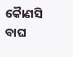କୈାଣସି ବାଘ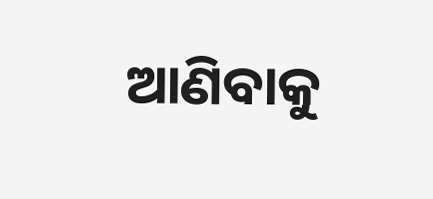ଆଣିବାକୁ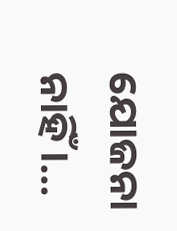ଯୋଜନା ନାହିଁ ।...